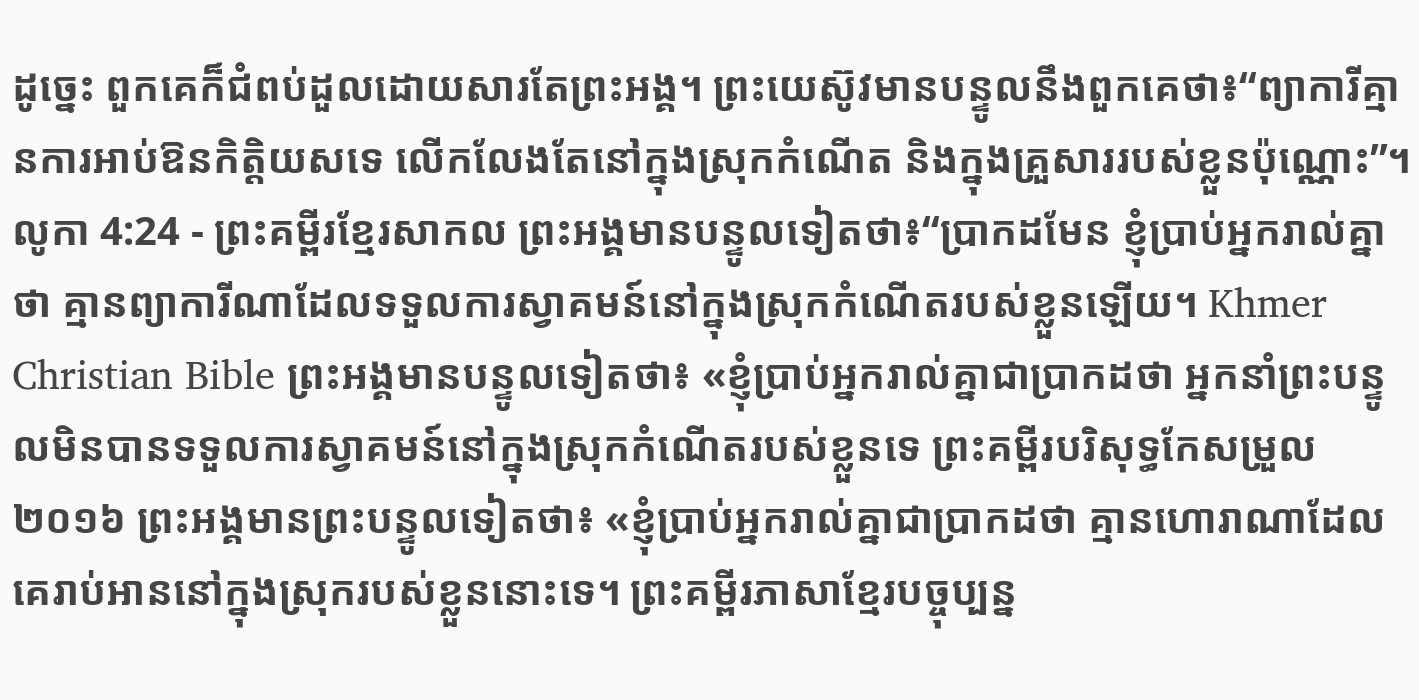ដូច្នេះ ពួកគេក៏ជំពប់ដួលដោយសារតែព្រះអង្គ។ ព្រះយេស៊ូវមានបន្ទូលនឹងពួកគេថា៖“ព្យាការីគ្មានការអាប់ឱនកិត្តិយសទេ លើកលែងតែនៅក្នុងស្រុកកំណើត និងក្នុងគ្រួសាររបស់ខ្លួនប៉ុណ្ណោះ”។
លូកា 4:24 - ព្រះគម្ពីរខ្មែរសាកល ព្រះអង្គមានបន្ទូលទៀតថា៖“ប្រាកដមែន ខ្ញុំប្រាប់អ្នករាល់គ្នាថា គ្មានព្យាការីណាដែលទទួលការស្វាគមន៍នៅក្នុងស្រុកកំណើតរបស់ខ្លួនឡើយ។ Khmer Christian Bible ព្រះអង្គមានបន្ទូលទៀតថា៖ «ខ្ញុំប្រាប់អ្នករាល់គ្នាជាប្រាកដថា អ្នកនាំព្រះបន្ទូលមិនបានទទួលការស្វាគមន៍នៅក្នុងស្រុកកំណើតរបស់ខ្លួនទេ ព្រះគម្ពីរបរិសុទ្ធកែសម្រួល ២០១៦ ព្រះអង្គមានព្រះបន្ទូលទៀតថា៖ «ខ្ញុំប្រាប់អ្នករាល់គ្នាជាប្រាកដថា គ្មានហោរាណាដែលគេរាប់អាននៅក្នុងស្រុករបស់ខ្លួននោះទេ។ ព្រះគម្ពីរភាសាខ្មែរបច្ចុប្បន្ន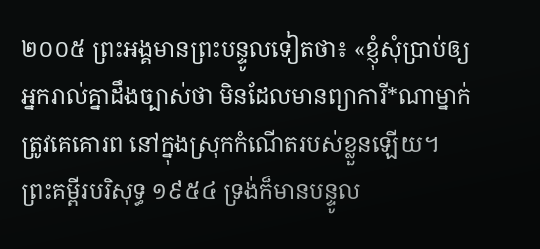២០០៥ ព្រះអង្គមានព្រះបន្ទូលទៀតថា៖ «ខ្ញុំសុំប្រាប់ឲ្យអ្នករាល់គ្នាដឹងច្បាស់ថា មិនដែលមានព្យាការី*ណាម្នាក់ត្រូវគេគោរព នៅក្នុងស្រុកកំណើតរបស់ខ្លួនឡើយ។ ព្រះគម្ពីរបរិសុទ្ធ ១៩៥៤ ទ្រង់ក៏មានបន្ទូល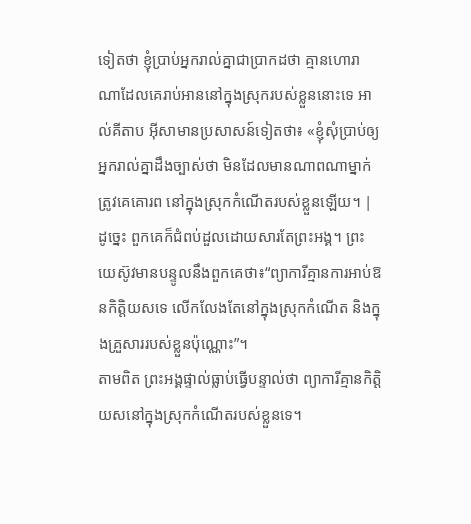ទៀតថា ខ្ញុំប្រាប់អ្នករាល់គ្នាជាប្រាកដថា គ្មានហោរាណាដែលគេរាប់អាននៅក្នុងស្រុករបស់ខ្លួននោះទេ អាល់គីតាប អ៊ីសាមានប្រសាសន៍ទៀតថា៖ «ខ្ញុំសុំប្រាប់ឲ្យអ្នករាល់គ្នាដឹងច្បាស់ថា មិនដែលមានណាពណាម្នាក់ត្រូវគេគោរព នៅក្នុងស្រុកកំណើតរបស់ខ្លួនឡើយ។ |
ដូច្នេះ ពួកគេក៏ជំពប់ដួលដោយសារតែព្រះអង្គ។ ព្រះយេស៊ូវមានបន្ទូលនឹងពួកគេថា៖“ព្យាការីគ្មានការអាប់ឱនកិត្តិយសទេ លើកលែងតែនៅក្នុងស្រុកកំណើត និងក្នុងគ្រួសាររបស់ខ្លួនប៉ុណ្ណោះ”។
តាមពិត ព្រះអង្គផ្ទាល់ធ្លាប់ធ្វើបន្ទាល់ថា ព្យាការីគ្មានកិត្តិយសនៅក្នុងស្រុកកំណើតរបស់ខ្លួនទេ។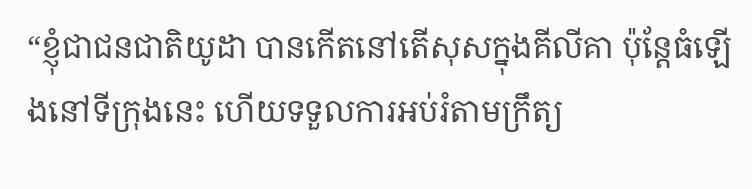“ខ្ញុំជាជនជាតិយូដា បានកើតនៅតើសុសក្នុងគីលីគា ប៉ុន្តែធំឡើងនៅទីក្រុងនេះ ហើយទទួលការអប់រំតាមក្រឹត្យ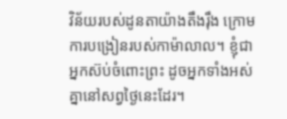វិន័យរបស់ដូនតាយ៉ាងតឹងរ៉ឹង ក្រោមការបង្រៀនរបស់កាម៉ាលាល។ ខ្ញុំជាអ្នកស៊ប់ចំពោះព្រះ ដូចអ្នកទាំងអស់គ្នានៅសព្វថ្ងៃនេះដែរ។